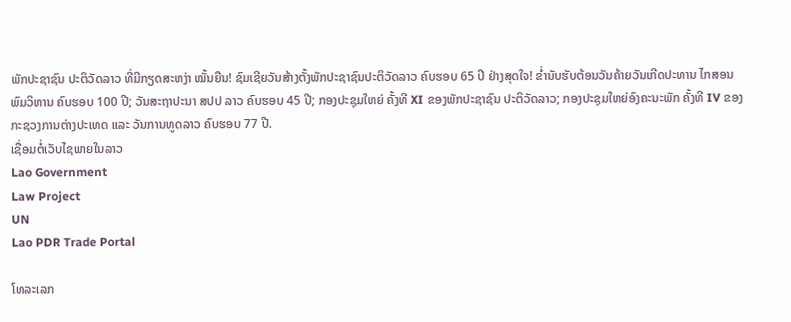ພັກປະຊາຊົນ ປະຕິວັດລາວ ທີ່ມີກຽດສະຫງ່າ ໝັ້ນຍືນ! ຊົມເຊີຍວັນສ້າງຕັ້ງພັກປະຊາຊົນປະຕິວັດລາວ ຄົບຮອບ 65 ປີ ຢ່າງສຸດໃຈ! ຂໍ່ານັບຮັບຕ້ອນວັນຄ້າຍວັນເກີດປະທານ ໄກສອນ ພົມວິຫານ ຄົບຮອບ 100 ປີ; ວັນສະຖາປະນາ ສປປ ລາວ ຄົບຮອບ 45 ປີ; ກອງປະຊຸມໃຫຍ່ ຄັ້ງທີ XI ຂອງພັກປະຊາຊົນ ປະຕິວັດລາວ; ກອງປະຊຸມໃຫຍ່ອົງຄະນະພັກ ຄັ້ງທີ IV ຂອງກະຊວງການຕ່າງປະເທດ ແລະ ວັນການທູດລາວ ຄົບຮອບ 77 ປີ.
ເຊື່ອມຕໍ່ເວັບໄຊພາຍໃນລາວ
Lao Government
Law Project
UN
Lao PDR Trade Portal

ໂທລະເລກ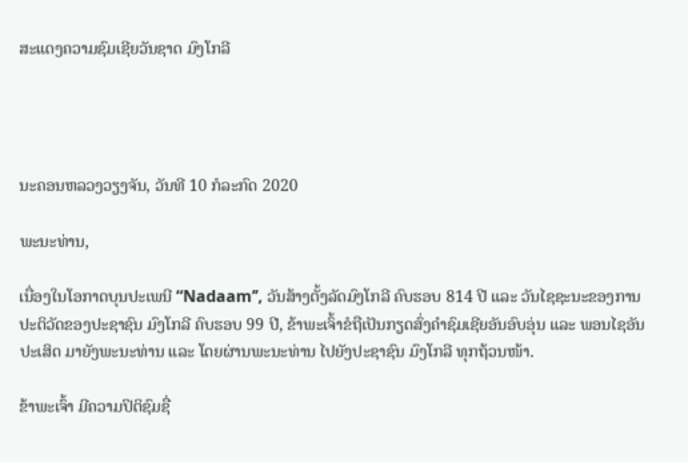ສະແດງຄວາມຊົມເຊີຍວັນຊາດ ມົງໂກລີ




ນະຄອນຫລວງວຽງຈັນ, ວັນທີ 10 ກໍລະກົດ 2020

ພະນະທ່ານ,

ເນື່ອງໃນໂອກາດບຸນປະເພນີ “Nadaam’’, ວັນສ້າງຕັ້ງລັດມົງໂກລີ ຄົບຮອບ 814 ປີ ແລະ ວັນໄຊຊະນະຂອງການປະຕິວັດຂອງປະຊາຊົນ ມົງໂກລີ ຄົບຮອບ 99 ປີ, ຂ້າພະເຈົ້າຂໍຖືເປັນກຽດສົ່ງຄຳຊົມເຊີຍອັນອົບອຸ່ນ ແລະ ພອນໄຊອັນປະເສິດ ມາຍັງພະນະທ່ານ ແລະ ໂດຍຜ່ານພະນະທ່ານ ໄປຍັງປະຊາຊົນ ມົງໂກລີ ທຸກຖ້ວນໜ້າ.

ຂ້າພະເຈົ້າ ມີຄວາມປິຕິຊົມຊື່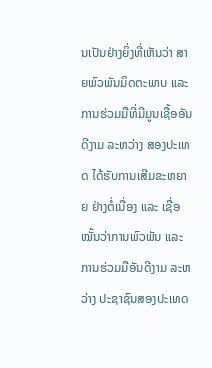ນເປັນຢ່າງຍິ່ງທີ່ເຫັນວ່າ ສາຍພົວພັນມິດຕະພາບ ແລະ ການຮ່ວມມືທີ່ມີມູນເຊື້ອອັນດີງາມ ລະຫວ່າງ ສອງປະເທດ ໄດ້ຮັບການເສີມຂະຫຍາຍ ຢ່າງຕໍ່ເນື່ອງ ແລະ ເຊື່ອໝັ້ນວ່າການພົວພັນ ແລະ ການຮ່ວມມືອັນດີງາມ ລະຫວ່າງ ປະຊາຊົນສອງປະເທດ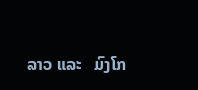ລາວ ແລະ   ມົງໂກ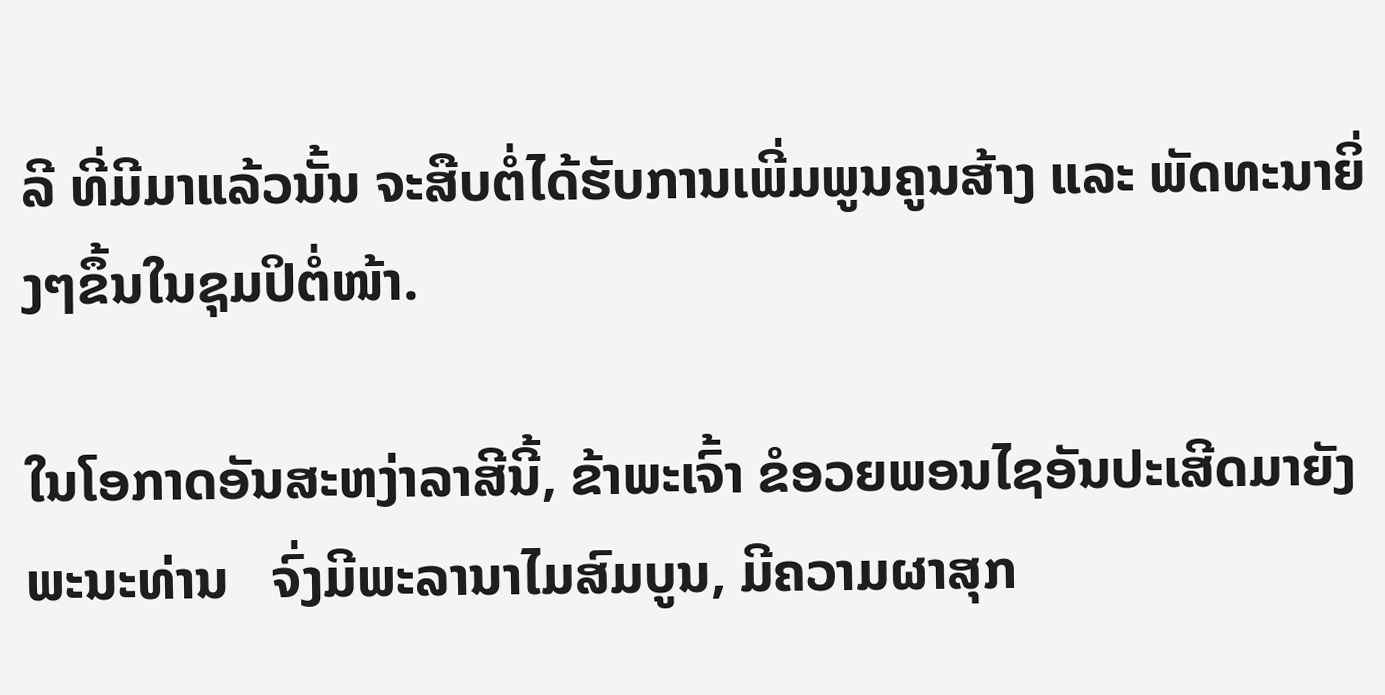ລີ ທີ່ມີມາແລ້ວນັ້ນ ຈະສືບຕໍ່ໄດ້ຮັບການເພີ່ມພູນຄູນສ້າງ ແລະ ພັດທະນາຍິ່ງໆຂຶ້ນໃນຊຸມປິຕໍ່ໜ້າ.

ໃນໂອກາດອັນສະຫງ່າລາສີນີ້, ຂ້າພະເຈົ້າ ຂໍອວຍພອນໄຊອັນປະເສີດມາຍັງພະນະທ່ານ   ຈົ່ງມີພະລານາໄມສົມບູນ, ມີຄວາມຜາສຸກ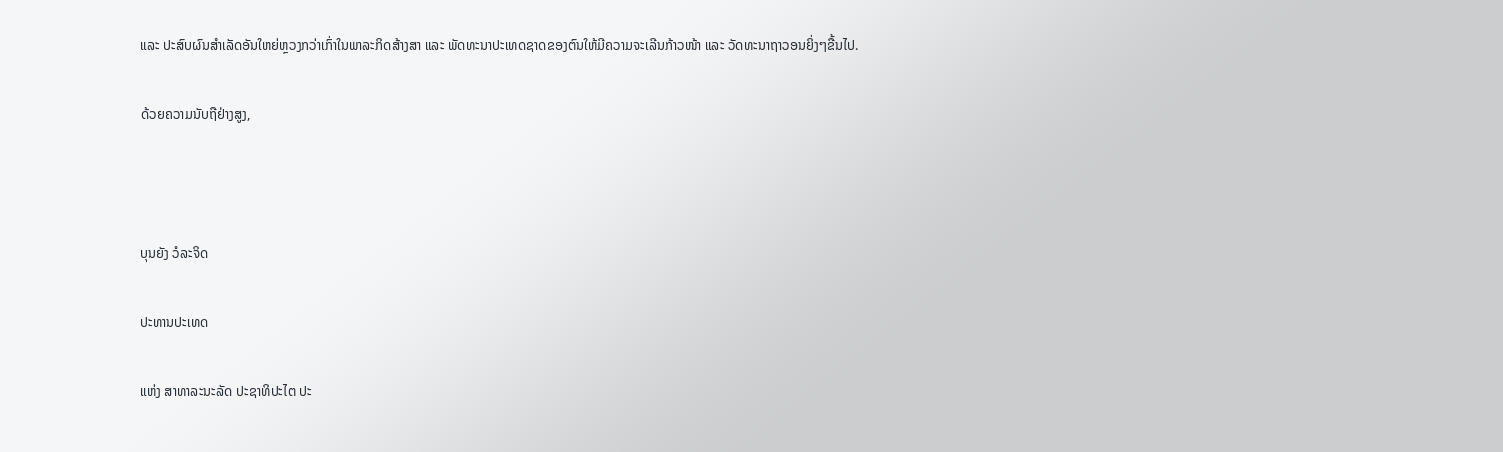ແລະ ປະສົບຜົນສໍາເລັດອັນໃຫຍ່ຫຼວງກວ່າເກົ່າໃນພາລະກິດສ້າງສາ ແລະ ພັດທະນາປະເທດຊາດຂອງຕົນໃຫ້ມີຄວາມຈະເລີນກ້າວໜ້າ ແລະ ວັດທະນາຖາວອນຍິ່ງໆຂື້ນໄປ.

ດ້ວຍຄວາມນັບຖືຢ່າງສູງ,



ບຸນຍັງ ວໍລະຈິດ

ປະທານປະເທດ

ແຫ່ງ ສາທາລະນະລັດ ປະຊາທິປະໄຕ ປະ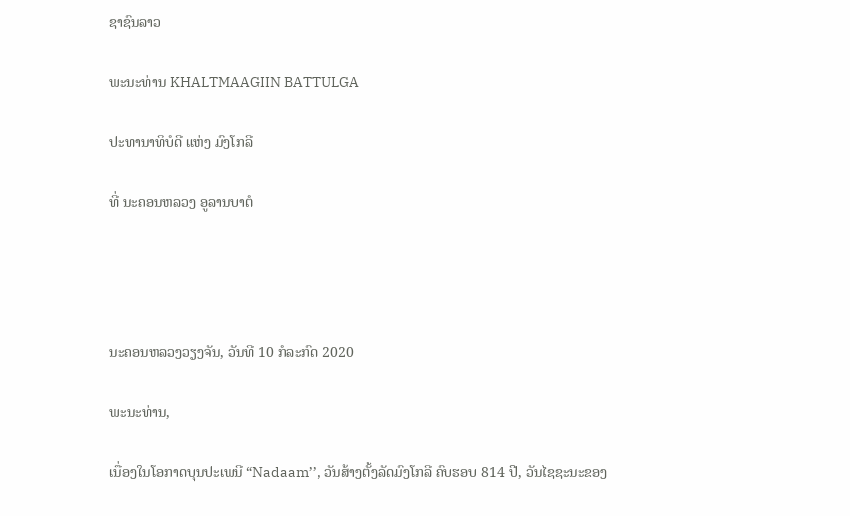ຊາຊົນລາວ

ພະນະທ່ານ KHALTMAAGIIN BATTULGA

ປະທານາທິບໍດີ ແຫ່ງ ມົງໂກລີ

ທີ່ ນະຄອນຫລວງ ອູລານບາຕໍ




ນະຄອນຫລວງວຽງຈັນ, ວັນທີ 10 ກໍລະກົດ 2020

ພະນະທ່ານ,

ເນື່ອງໃນໂອກາດບຸນປະເພນີ “Nadaam’’, ວັນສ້າງຕັ້ງລັດມົງໂກລີ ຄົບຮອບ 814 ປີ, ວັນໄຊຊະນະຂອງ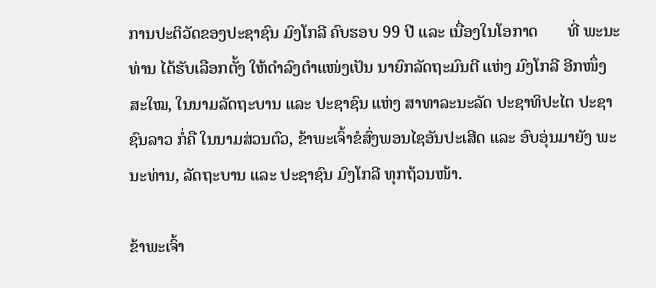ການປະຕິວັດຂອງປະຊາຊົນ ມົງໂກລີ ຄົບຮອບ 99 ປີ ແລະ ເນື່ອງໃນໂອກາດ       ທີ່ ພະນະທ່ານ ໄດ້ຮັບເລືອກຕັ້ງ ໃຫ້ດຳລົງຕໍາແໜ່ງເປັນ ນາຍົກລັດຖະມົນຕີ ແຫ່ງ ມົງໂກລີ ອີກໜຶ່ງ   ສະໃໝ, ໃນນາມລັດຖະບານ ແລະ ປະຊາຊົນ ແຫ່ງ ສາທາລະນະລັດ ປະຊາທິປະໄຕ ປະຊາຊົນລາວ ກໍ່ຄື ໃນນາມສ່ວນຕົວ, ຂ້າພະເຈົ້າຂໍສົ່ງພອນໄຊອັນປະເສີດ ແລະ ອົບອຸ່ນມາຍັງ ພະນະທ່ານ, ລັດຖະບານ ແລະ ປະຊາຊົນ ມົງໂກລີ ທຸກຖ້ວນໜ້າ.

ຂ້າພະເຈົ້າ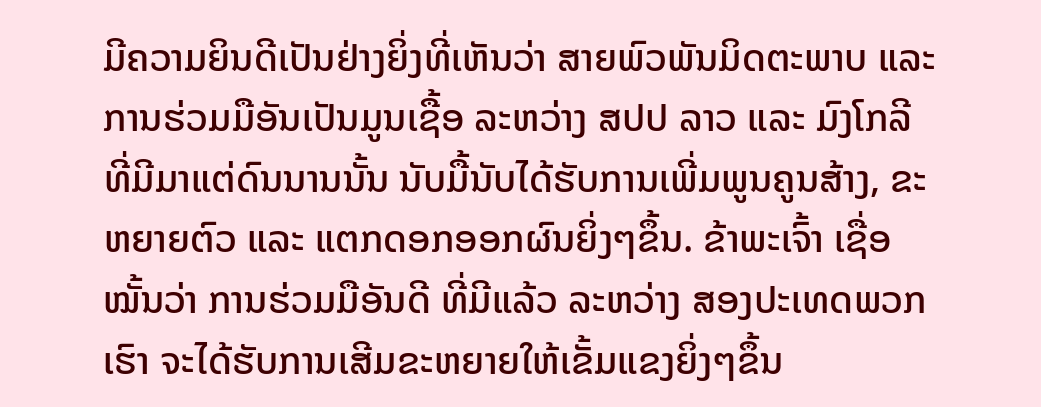ມີຄວາມຍິນດີເປັນຢ່າງຍິ່ງທີ່ເຫັນວ່າ ສາຍພົວພັນມິດຕະພາບ ແລະ ການຮ່ວມມືອັນເປັນມູນເຊື້ອ ລະຫວ່າງ ສປປ ລາວ ແລະ ມົງໂກລີ ທີ່ມີມາແຕ່ດົນນານນັ້ນ ນັບມື້ນັບໄດ້ຮັບການເພີ່ມພູນຄູນສ້າງ, ຂະຫຍາຍຕົວ ແລະ ແຕກດອກອອກຜົນຍິ່ງໆຂຶ້ນ. ຂ້າພະເຈົ້າ ເຊື່ອໝັ້ນວ່າ ການຮ່ວມມືອັນດີ ທີ່ມີແລ້ວ ລະຫວ່າງ ສອງປະເທດພວກເຮົາ ຈະໄດ້ຮັບການເສີມຂະຫຍາຍໃຫ້ເຂັ້ມແຂງຍິ່ງໆຂຶ້ນ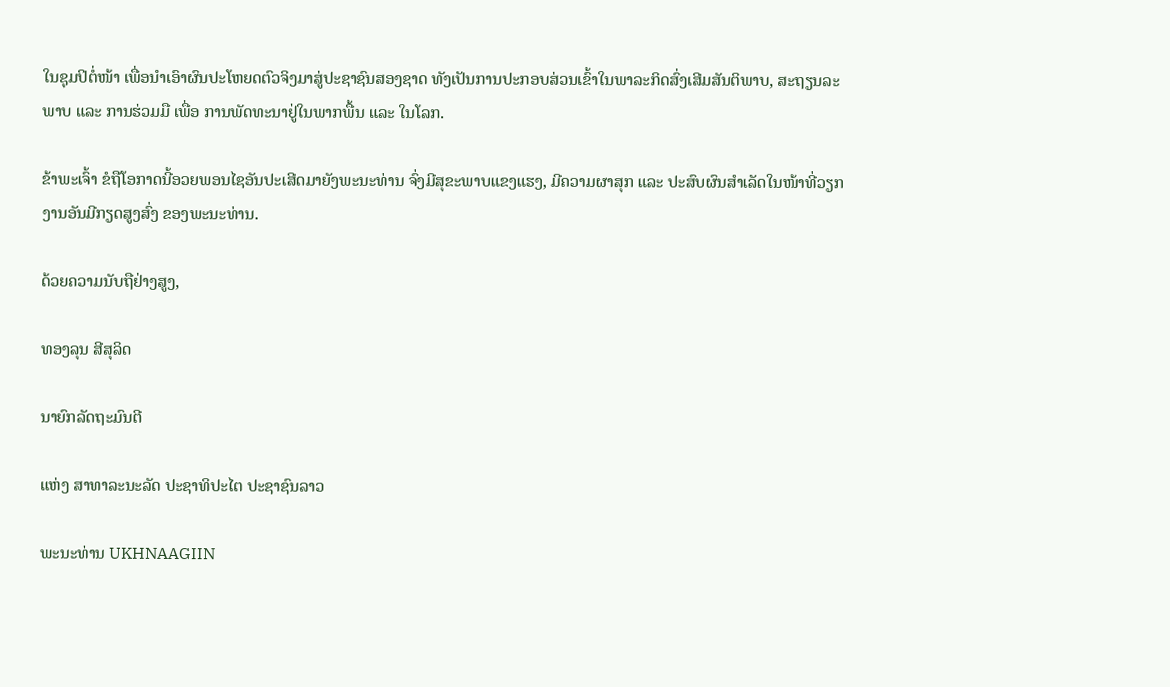ໃນຊຸມປິຕໍ່ໜ້າ ເພື່ອນໍາເອົາຜົນປະໂຫຍດຕົວຈິງມາສູ່ປະຊາຊົນສອງຊາດ ທັງເປັນການປະກອບສ່ວນເຂົ້າໃນພາລະກິດສົ່ງເສີມສັນຕິພາບ, ສະຖຽນລະພາບ ແລະ ການຮ່ວມມື ເພື່ອ ການພັດທະນາຢູ່ໃນພາກພື້ນ ແລະ ໃນໂລກ.

ຂ້າພະເຈົ້າ ຂໍຖືໂອກາດນີ້ອວຍພອນໄຊອັນປະເສີດມາຍັງພະນະທ່ານ ຈົ່ງມີສຸຂະພາບແຂງແຮງ, ມີຄວາມຜາສຸກ ແລະ ປະສົບຜົນສໍາເລັດໃນໜ້າທີ່ວຽກງານອັນມີກຽດສູງສົ່ງ ຂອງພະນະທ່ານ.

ດ້ວຍຄວາມນັບຖືຢ່າງສູງ,

ທອງລຸນ ສີສຸລິດ

ນາຍົກລັດຖະມົນຕີ

ແຫ່ງ ສາທາລະນະລັດ ປະຊາທິປະໄຕ ປະຊາຊົນລາວ

ພະນະທ່ານ UKHNAAGIIN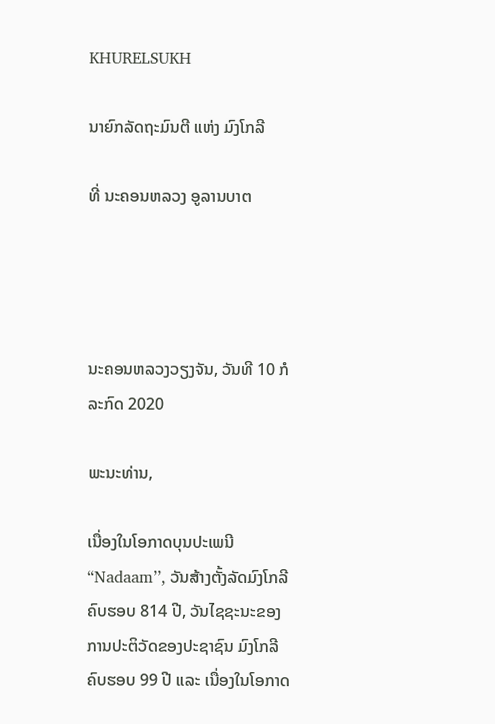KHURELSUKH

ນາຍົກລັດຖະມົນຕີ ແຫ່ງ ມົງໂກລີ

ທີ່ ນະຄອນຫລວງ ອູລານບາຕ




ນະຄອນຫລວງວຽງຈັນ, ວັນທີ 10 ກໍລະກົດ 2020

ພະນະທ່ານ,

ເນື່ອງໃນໂອກາດບຸນປະເພນີ “Nadaam’’, ວັນສ້າງຕັ້ງລັດມົງໂກລີ ຄົບຮອບ 814 ປີ, ວັນໄຊຊະນະຂອງການປະຕິວັດຂອງປະຊາຊົນ ມົງໂກລີ ຄົບຮອບ 99 ປີ ແລະ ເນື່ອງໃນໂອກາດ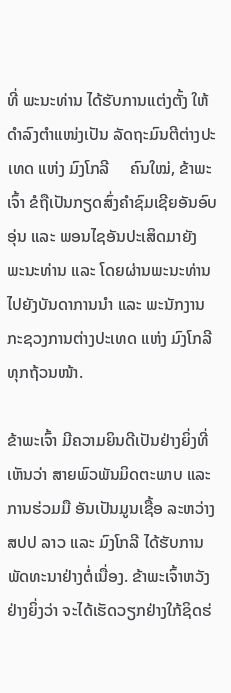ທີ່ ພະນະທ່ານ ໄດ້ຮັບການແຕ່ງຕັ້ງ ໃຫ້ດຳລົງຕໍາແໜ່ງເປັນ ລັດຖະມົນຕີຕ່າງປະເທດ ແຫ່ງ ມົງໂກລີ     ຄົນໃໝ່, ຂ້າພະເຈົ້າ ຂໍຖືເປັນກຽດສົ່ງຄຳຊົມເຊີຍອັນອົບອຸ່ນ ແລະ ພອນໄຊອັນປະເສິດມາຍັງ       ພະນະທ່ານ ແລະ ໂດຍຜ່ານພະນະທ່ານ ໄປຍັງບັນດາການນຳ ແລະ ພະນັກງານກະຊວງການຕ່າງປະເທດ ແຫ່ງ ມົງໂກລີ ທຸກຖ້ວນໜ້າ.

ຂ້າພະເຈົ້າ ມີຄວາມຍິນດີເປັນຢ່າງຍິ່ງທີ່ເຫັນວ່າ ສາຍພົວພັນມິດຕະພາບ ແລະ ການຮ່ວມມື ອັນເປັນມູນເຊື້ອ ລະຫວ່າງ ສປປ ລາວ ແລະ ມົງໂກລີ ໄດ້ຮັບການພັດທະນາຢ່າງຕໍ່ເນື່ອງ. ຂ້າພະເຈົ້າຫວັງຢ່າງຍິ່ງວ່າ ຈະໄດ້ເຮັດວຽກຢ່າງໃກ້ຊິດຮ່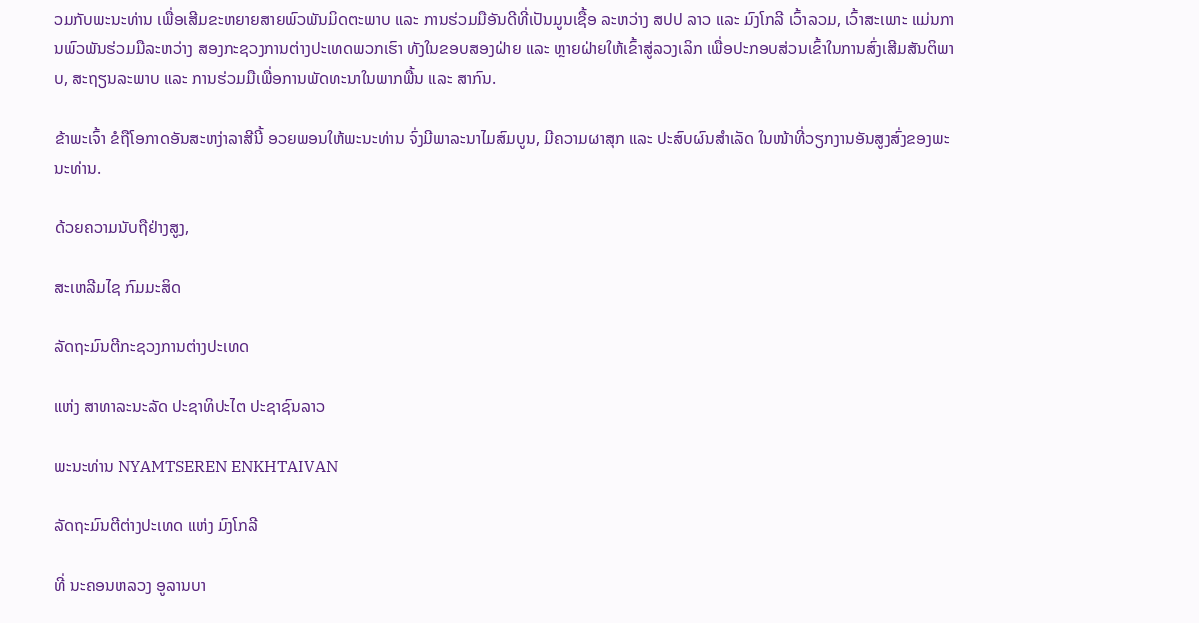ວມກັບພະນະທ່ານ ເພື່ອເສີມຂະຫຍາຍສາຍພົວພັນມິດຕະພາບ ແລະ ການຮ່ວມມືອັນດີທີ່ເປັນມູນເຊື້ອ ລະຫວ່າງ ສປປ ລາວ ແລະ ມົງໂກລີ ເວົ້າລວມ, ເວົ້າສະເພາະ ແມ່ນການພົວພັນຮ່ວມມືລະຫວ່າງ ສອງກະຊວງການຕ່າງປະເທດພວກເຮົາ ທັງໃນຂອບສອງຝ່າຍ ແລະ ຫຼາຍຝ່າຍໃຫ້ເຂົ້າສູ່ລວງເລິກ ເພື່ອປະກອບສ່ວນເຂົ້າໃນການສົ່ງເສີມສັນຕິພາບ, ສະຖຽນລະພາບ ແລະ ການຮ່ວມມືເພື່ອການພັດທະນາໃນພາກພື້ນ ແລະ ສາກົນ.

ຂ້າພະເຈົ້າ ຂໍຖືໂອກາດອັນສະຫງ່າລາສີນີ້ ອວຍພອນໃຫ້ພະນະທ່ານ ຈົ່ງມີພາລະນາໄມສົມບູນ, ມີຄວາມຜາສຸກ ແລະ ປະສົບຜົນສໍາເລັດ ໃນໜ້າທີ່ວຽກງານອັນສູງສົ່ງຂອງພະນະທ່ານ.

ດ້ວຍຄວາມນັບຖືຢ່າງສູງ,

ສະເຫລີມໄຊ ກົມມະສິດ

ລັດຖະມົນຕີກະຊວງການຕ່າງປະເທດ

ແຫ່ງ ສາທາລະນະລັດ ປະຊາທິປະໄຕ ປະຊາຊົນລາວ

ພະນະທ່ານ NYAMTSEREN ENKHTAIVAN

ລັດຖະມົນຕີຕ່າງປະເທດ ແຫ່ງ ມົງໂກລີ

ທີ່ ນະຄອນຫລວງ ອູລານບາ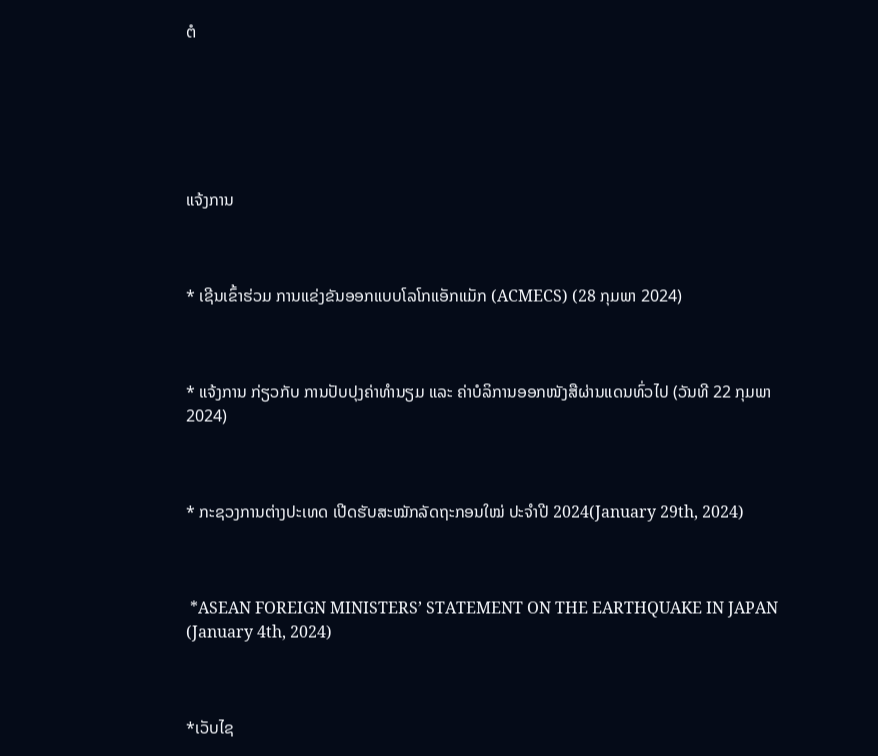ຕໍ






ແຈ້ງການ



* ເຊີນເຂົ້າຮ່ວມ ການແຂ່ງຂັນອອກແບບໂລໂກແອັກແມັກ (ACMECS) (28 ກຸມພາ 2024)



* ແຈ້ງການ ກ່ຽວກັບ ການປັບປຸງຄ່າທຳນຽມ ແລະ ຄ່າບໍລິການອອກໜັງສືຜ່ານແດນທົ່ວໄປ (ວັນທີ 22 ກຸມພາ 2024)



* ກະຊວງການຕ່າງປະເທດ ເປີດຮັບສະໝັກລັດຖະກອນໃໝ່ ປະຈໍາປີ 2024(January 29th, 2024)



 *ASEAN FOREIGN MINISTERS’ STATEMENT ON THE EARTHQUAKE IN JAPAN (January 4th, 2024)



*ເວັບໄຊ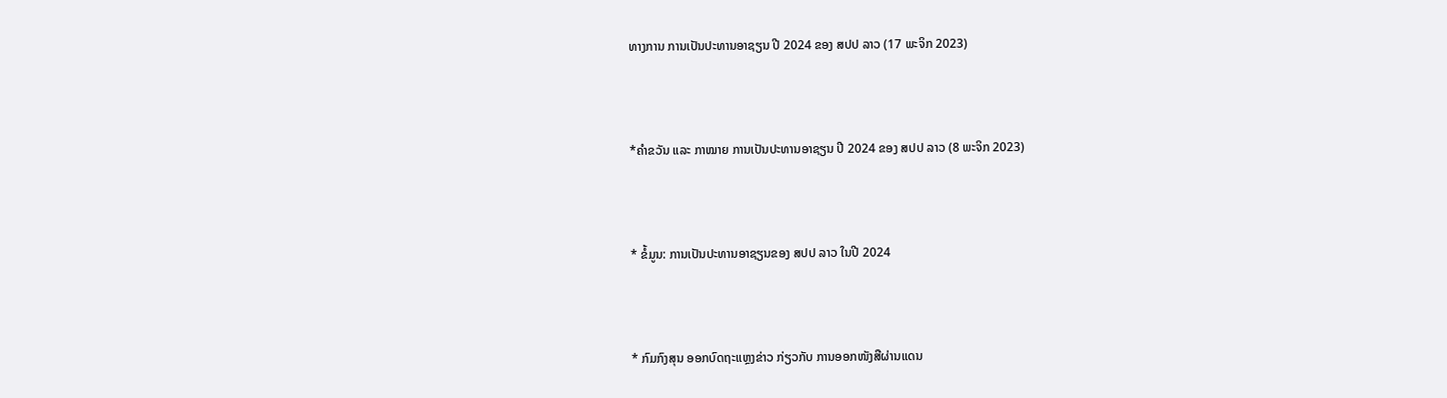ທາງການ ການເປັນປະທານອາຊຽນ ປີ 2024 ຂອງ ສປປ ລາວ (17 ພະຈິກ 2023)



*ຄໍາຂວັນ ແລະ ກາໝາຍ ການເປັນປະທານອາຊຽນ ປີ 2024 ຂອງ ສປປ ລາວ (8 ພະຈິກ 2023)



* ຂໍ້ມູນ: ການເປັນປະທານອາຊຽນຂອງ ສປປ ລາວ ໃນປີ 2024



* ກົມກົງສຸນ ອອກບົດຖະແຫຼງຂ່າວ ກ່ຽວກັບ ການອອກໜັງສືຜ່ານແດນ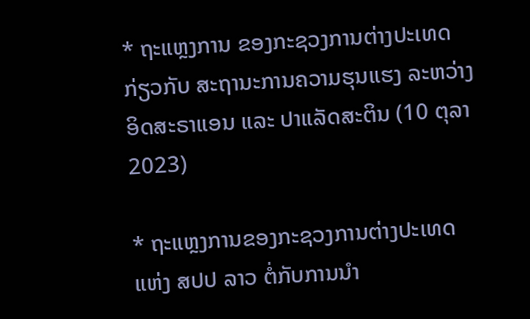* ຖະແຫຼງການ ຂອງກະຊວງການຕ່າງປະເທດ ກ່ຽວກັບ ສະຖານະການຄວາມຮຸນແຮງ ລະຫວ່າງ ອິດສະຣາແອນ ແລະ ປາແລັດສະຕິນ (10 ຕຸລາ 2023)

* ຖະແຫຼງການຂອງກະຊວງການຕ່າງປະເທດ ແຫ່ງ ສປປ ລາວ ຕໍ່ກັບການນຳ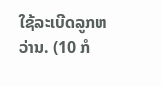ໃຊ້ລະເບີດລູກຫວ່ານ. (10 ກໍ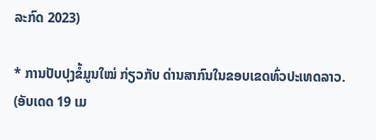ລະກົດ 2023)

* ການປັບປຸງຂໍ້ມູນໃໝ່ ກ່ຽວກັບ ດ່ານສາກົນໃນຂອບເຂດທົ່ວປະເທດລາວ. (ອັບເດດ 19 ເມ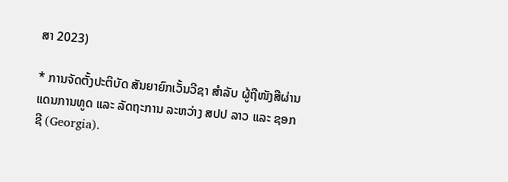ສາ 2023)

* ການຈັດຕັ້ງປະຕິບັດ ສັນຍາຍົກເວັ້ນວີຊາ ສໍາລັບ ຜູ້ຖືໜັງສືຜ່ານແດນການທູດ ແລະ ລັດຖະການ ລະຫວ່າງ ສປປ ລາວ ແລະ ຊອກຊີ (Georgia).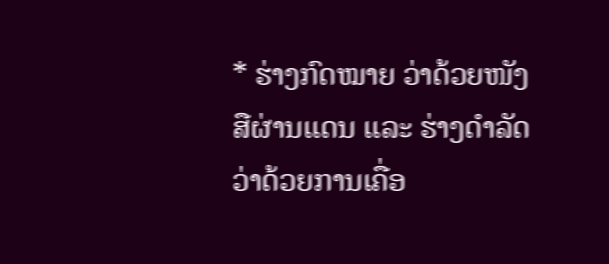* ຮ່າງກົດໝາຍ ວ່າດ້ວຍໜັງສືຜ່ານແດນ ແລະ ຮ່າງດຳລັດ ວ່າດ້ວຍການເຄື່ອ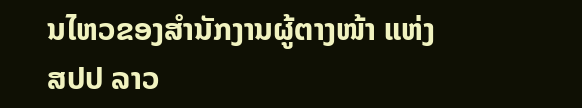ນໄຫວຂອງສຳນັກງານຜູ້ຕາງໜ້າ ແຫ່ງ ສປປ ລາວ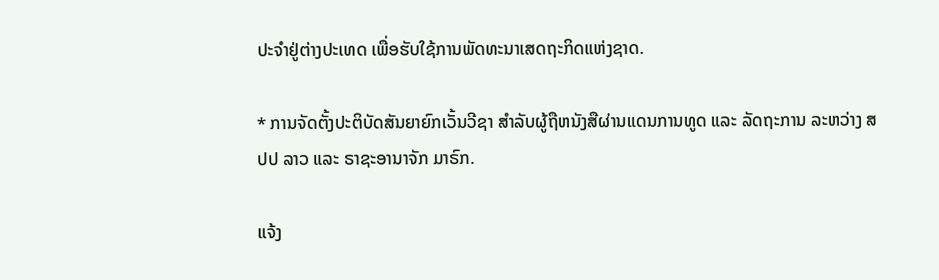ປະຈຳຢູ່ຕ່າງປະເທດ ເພື່ອຮັບໃຊ້ການພັດທະນາເສດຖະກິດແຫ່ງຊາດ.

* ການຈັດຕັ້ງປະຕິບັດສັນຍາຍົກເວັ້ນວີຊາ ສຳລັບຜູ້ຖືຫນັງສືຜ່ານແດນການທູດ ແລະ ລັດຖະການ ລະຫວ່າງ ສປປ ລາວ ແລະ ຣາຊະອານາຈັກ ມາຣົກ.

ແຈ້ງ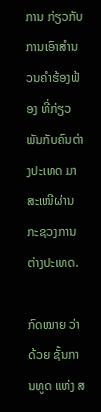ການ ກ່ຽວກັບ ການເອົາສຳນວນຄຳຮ້ອງຟ້ອງ ທີ່ກ່ຽວພັນກັບຄົນຕ່າງປະເທດ ມາສະເໜີຜ່ານ ກະຊວງການຕ່າງປະເທດ.

ກົດໝາຍ ວ່າດ້ວຍ ຊັ້ນການທູດ ແຫ່ງ ສ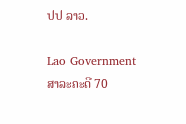ປປ ລາວ.

Lao Government
ສາລະຄະດີ 70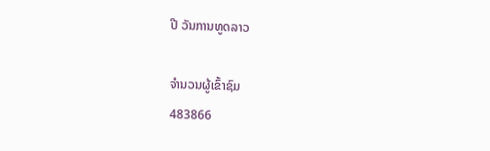ປີ ວັນການທູດລາວ

ຈຳນວນຜູ້ເຂົ້າຊົມ
483866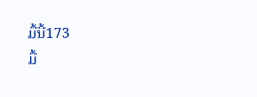ມື້ນີ້173
ມື້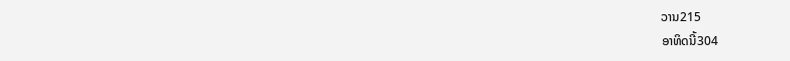ວານ215
ອາທິດນີ້304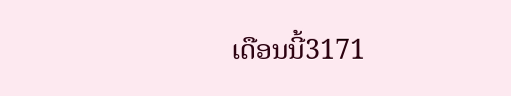ເດືອນນີ້3171